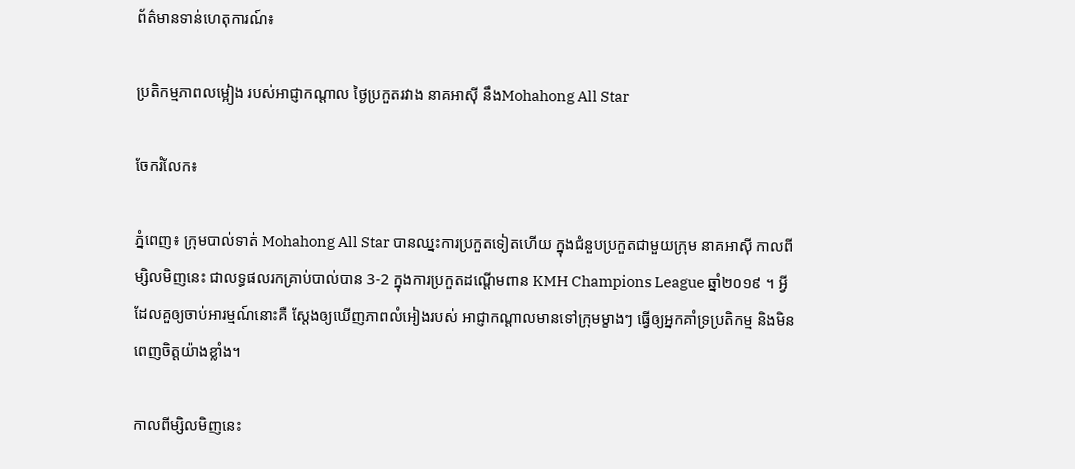ព័ត៌មានទាន់ហេតុការណ៍៖

ប្រតិកម្មភាពលម្អៀង របស់អាជ្ញាកណ្តាល ថ្ងៃប្រកួតរវាង នាគអាស៊ី នឹងMohahong All Star

ចែករំលែក៖

ភ្នំពេញ៖ ក្រុមបាល់ទាត់ Mohahong All Star បានឈ្នះការប្រកួតទៀតហើយ ក្នុងជំនួបប្រកួតជាមួយក្រុម នាគអាស៊ី កាលពីម្សិលមិញនេះ ជាលទ្ធផលរកគ្រាប់បាល់បាន 3-2 ក្នុងការប្រកួតដណ្តើមពាន KMH Champions League ឆ្នាំ២០១៩ ។ អ្វីដែលគួឲ្យចាប់អារម្មណ៍នោះគឺ ស្តែងឲ្យឃើញភាពលំអៀងរបស់ អាជ្ញាកណ្តាលមានទៅក្រុមម្ខាងៗ ធ្វើឲ្យអ្នកគាំទ្រប្រតិកម្ម និងមិនពេញចិត្តយ៉ាងខ្លាំង។

កាលពីម្សិលមិញនេះ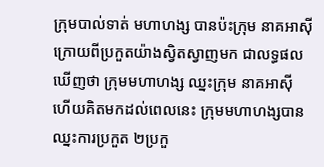ក្រុមបាល់ទាត់ មហាហង្ស បានប៉ះក្រុម នាគអាស៊ី ក្រោយពីប្រកួតយ៉ាងស្វិតស្វាញមក ជាលទ្ធផលឃើញថា ក្រុមមហាហង្ស ឈ្នះក្រុម នាគអាស៊ី ហើយគិតមកដល់ពេលនេះ ក្រុមមហាហង្សបានឈ្នះការប្រកួត ២ប្រកួ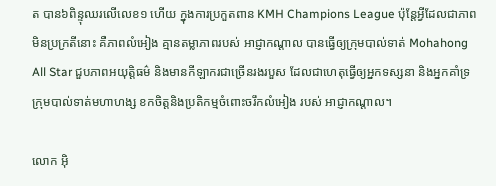ត បាន៦ពិន្ទុឈរលើលេខ១ ហើយ ក្នុងការប្រកួតពាន KMH Champions League ប៉ុន្តែអ្វីដែលជាភាពមិនប្រក្រតីនោះ គឺភាពលំអៀង គ្មានតម្លាភាពរបស់ អាជ្ញាកណ្តាល បានធ្វើឲ្យក្រុមបាល់ទាត់ Mohahong All Star ជួបភាពអយុត្តិធម៌ និងមានកីឡាករជាច្រើនរងរបួស ដែលជាហេតុធ្វើឲ្យអ្នកទស្សនា និងអ្នកគាំទ្រក្រុមបាល់ទាត់មហាហង្ស ខកចិត្តនិងប្រតិកម្មចំពោះចរឹកលំអៀង របស់ អាជ្ញាកណ្តាល។

លោក អ៊ិ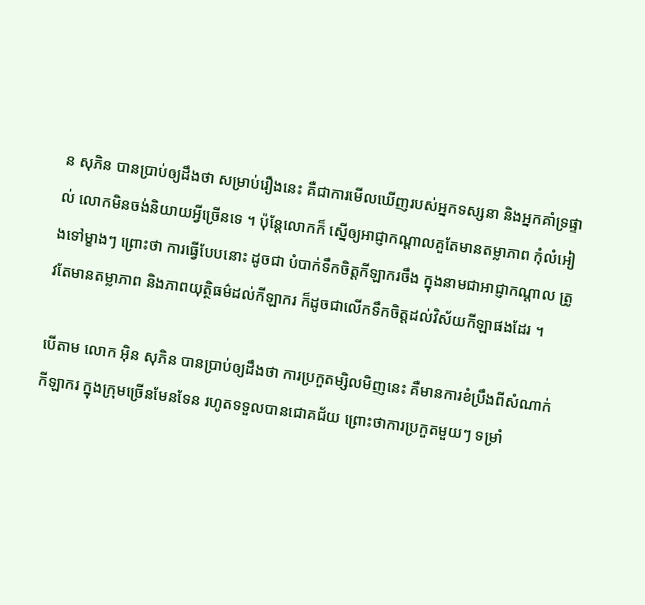ន សុភិន បានប្រាប់ឲ្យដឹងថា សម្រាប់រឿងនេះ គឺជាការមើលឃើញរបស់អ្នកទស្សនា និងអ្នកគាំទ្រផ្ទាល់ លោកមិនចង់និយាយអ្វីច្រើនទេ ។ ប៉ុន្តែលោកក៏ ស្នើឲ្យអាជ្ញាកណ្តាលគួតែមានតម្លាភាព កុំលំអៀងទៅម្ខាងៗ ព្រោះថា ការធ្វើបែបនោះ ដូចជា បំបាក់ទឹកចិត្តកីឡាករចឹង ក្នុងនាមជាអាជ្ញាកណ្តាល ត្រូវតែមានតម្លាភាព និងភាពយុត្ថិធម៌ដល់កីឡាករ ក៏ដូចជាលើកទឹកចិត្តដល់វិស័យកីឡាផងដែរ ។

បើតាម លោក អ៊ិន សុភិន បានប្រាប់ឲ្យដឹងថា ការប្រកួតម្សិលមិញនេះ គឺមានការខំប្រឹងពីសំណាក់ កីឡាករ ក្នុងក្រុមច្រើនមែនទែន រហូតទទួលបានជោគជ័យ ព្រោះថាការប្រកួតមួយៗ ទម្រាំ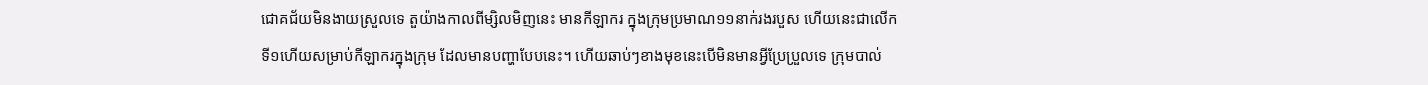ជោគជ័យមិនងាយស្រួលទេ តួយ៉ាងកាលពីម្សិលមិញនេះ មានកីឡាករ ក្នុងក្រុមប្រមាណ១១នាក់រងរបួស ហើយនេះជាលើកទី១ហើយសម្រាប់កីឡាករក្នុងក្រុម ដែលមានបញ្ហាបែបនេះ។ ហើយឆាប់ៗខាងមុខនេះបើមិនមានអ្វីប្រែប្រួលទេ ក្រុមបាល់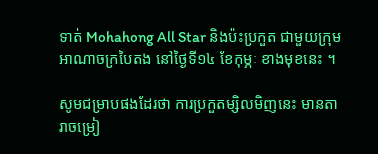ទាត់ Mohahong All Star និងប៉ះប្រកួត ជាមួយក្រុម អាណាចក្របៃតង នៅថ្ងៃទី១៤ ខែកុម្ភៈ ខាងមុខនេះ ។

សូមជម្រាបផងដែរថា ការប្រកួតម្សិលមិញនេះ មានតារាចម្រៀ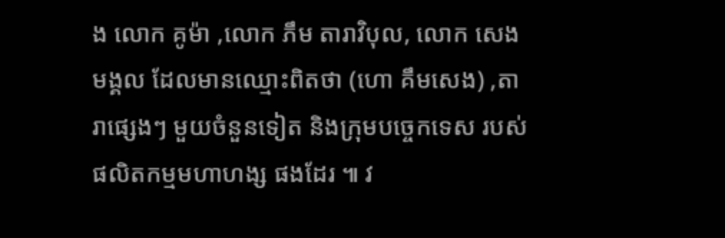ង លោក គូម៉ា ,លោក ភឹម តារាវិបុល, លោក សេង មង្គល ដែលមានឈ្មោះពិតថា (ហោ គឹមសេង) ,តារាផ្សេងៗ មួយចំនួនទៀត និងក្រុមបច្ចេកទេស របស់ផលិតកម្មមហាហង្ស ផងដែរ ៕ វ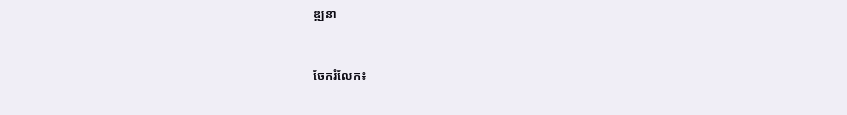ឌ្ឍនា


ចែករំលែក៖